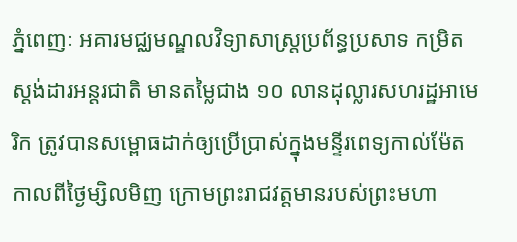ភ្នំពេញៈ អគារមជ្ឈមណ្ឌលវិទ្យាសាស្ត្រប្រព័ន្ធប្រសាទ កម្រិតស្តង់ដារអន្តរជាតិ មានតម្លៃជាង ១០ លានដុល្លារសហរដ្ឋអាមេរិក ត្រូវបានសម្ពោធដាក់ឲ្យប្រើប្រាស់ក្នុងមន្ទីរពេទ្យកាល់ម៉ែត កាលពីថ្ងៃម្សិលមិញ ក្រោមព្រះរាជវត្តមានរបស់ព្រះមហា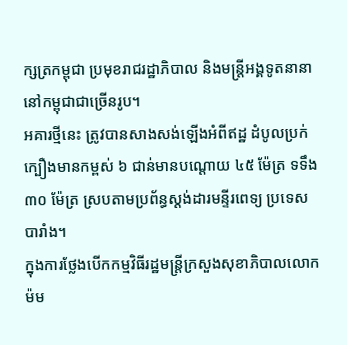ក្សត្រកម្ពុជា ប្រមុខរាជរដ្ឋាភិបាល និងមន្រ្តីអង្គទូតនានានៅកម្ពុជាជាច្រើនរូប។
អគារថ្មីនេះ ត្រូវបានសាងសង់ឡើងអំពីឥដ្ឋ ដំបូលប្រក់ក្បឿងមានកម្ពស់ ៦ ជាន់មានបណ្តោយ ៤៥ ម៉ែត្រ ទទឹង ៣០ ម៉ែត្រ ស្របតាមប្រព័ន្ធស្តង់ដារមន្ទីរពេទ្យ ប្រទេសបារាំង។
ក្នុងការថ្លែងបើកកម្មវិធីរដ្ឋមន្រ្តីក្រសួងសុខាភិបាលលោក ម៉ម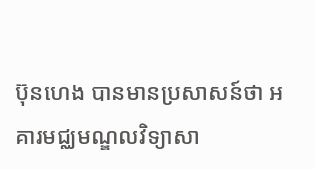ប៊ុនហេង បានមានប្រសាសន៍ថា អគារមជ្ឈមណ្ឌលវិទ្យាសា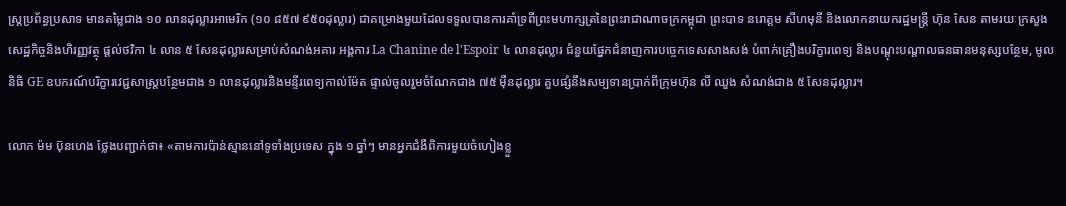ស្ត្រប្រព័ន្ធប្រសាទ មានតម្លៃជាង ១០ លានដុល្លារអាមេរិក (១០ ៨៥៧ ៩៥០ដុល្លារ) ជាគម្រោងមួយដែលទទួលបានការគាំទ្រពីព្រះមហាក្សត្រនៃព្រះរាជាណាចក្រកម្ពុជា ព្រះបាទ នរោត្តម សីហមុនី និងលោកនាយករដ្ឋមន្រ្តី ហ៊ុន សែន តាមរយៈក្រសួងសេដ្ឋកិច្ចនិងហិរញ្ញវត្ថុ ផ្តល់ថវិកា ៤ លាន ៥ សែនដុល្លារសម្រាប់សំណង់អគារ អង្គការ La Chanine de l'Espoir ៤ លានដុល្លារ ជំនួយផ្នែកជំនាញការបច្ចេកទេសសាងសង់ បំពាក់គ្រឿងបរិក្ខារពេទ្យ និងបណ្តុះបណ្តាលធនធានមនុស្សបន្ថែម, មូលនិធិ GE ឧបករណ៍បរិក្ខារវេជ្ជសាស្ត្របន្ថែមជាង ១ លានដុល្លារនិងមន្ទីរពេទ្យកាល់ម៉ែត ផ្ទាល់ចូលរួមចំណែកជាង ៧៥ ម៉ឺនដុល្លារ គួបផ្សំនឹងសម្បទានប្រាក់ពីក្រុមហ៊ុន លី ឈួង សំណង់ជាង ៥ សែនដុល្លារ។

លោក ម៉ម ប៊ុនហេង ថ្លែងបញ្ជាក់ថា៖ «តាមការប៉ាន់ស្មាននៅទូទាំងប្រទេស ក្នុង ១ ឆ្នាំៗ មានអ្នកជំងឺពិការមួយចំហៀងខ្លួ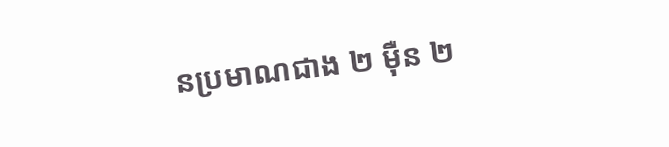នប្រមាណជាង ២ ម៉ឺន ២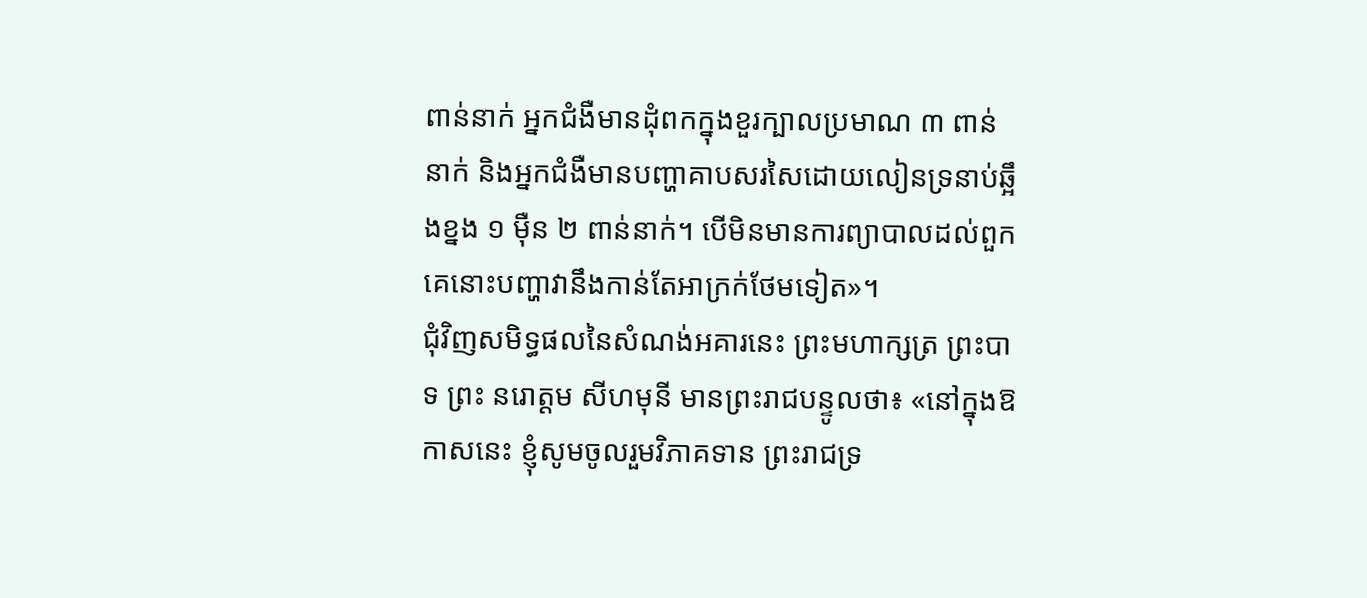ពាន់នាក់ អ្នកជំងឺមានដុំពកក្នុងខួរក្បាលប្រមាណ ៣ ពាន់នាក់ និងអ្នកជំងឺមានបញ្ហាគាបសរសៃដោយលៀនទ្រនាប់ឆ្អឹងខ្នង ១ ម៉ឺន ២ ពាន់នាក់។ បើមិនមានការព្យាបាលដល់ពួកគេនោះបញ្ហាវានឹងកាន់តែអាក្រក់ថែមទៀត»។
ជុំវិញសមិទ្ធផលនៃសំណង់អគារនេះ ព្រះមហាក្សត្រ ព្រះបាទ ព្រះ នរោត្តម សីហមុនី មានព្រះរាជបន្ទូលថា៖ «នៅក្នុងឱកាសនេះ ខ្ញុំសូមចូលរួមវិភាគទាន ព្រះរាជទ្រ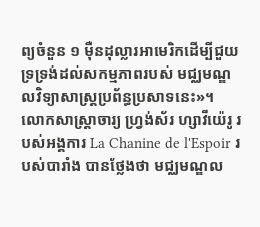ព្យចំនួន ១ ម៉ឺនដុល្លារអាមេរិកដើម្បីជួយទ្រទ្រង់ដល់សកម្មភាពរបស់ មជ្ឈមណ្ឌលវិទ្យាសាស្ត្រប្រព័ន្ធប្រសាទនេះ»។
លោកសាស្ត្រាចារ្យ ហ្វ្រង់ស័រ ហ្សាវីយ៉េរូ របស់អង្គការ La Chanine de l'Espoir របស់បារាំង បានថ្លែងថា មជ្ឈមណ្ឌល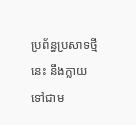ប្រព័ន្ធប្រសាទថ្មីនេះ នឹងក្លាយទៅជាម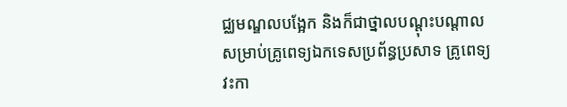ជ្ឈមណ្ឌលបង្អែក និងក៏ជាថ្នាលបណ្តុះបណ្តាលសម្រាប់គ្រូពេទ្យឯកទេសប្រព័ន្ធប្រសាទ គ្រូពេទ្យ វះកា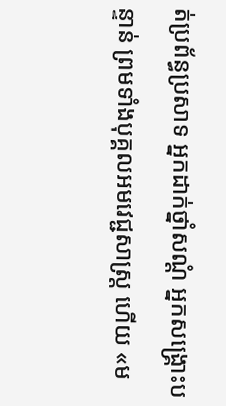ត់ប្រព័ន្ធប្រសាទ អ្នកដាក់ថ្នាំសណ្តំ អ្នកសង្គ្រោះបន្ទាន់ ព្រមទាំងបុគ្គលអមវេជ្ជសាស្ត្រ ហើយ «ម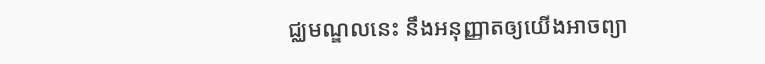ជ្ឈមណ្ឌលនេះ នឹងអនុញ្ញាតឲ្យយើងអាចព្យា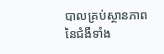បាលគ្រប់ស្ថានភាពនៃជំងឺទាំង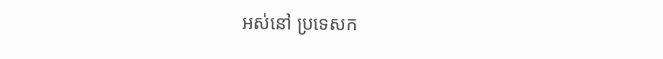អស់នៅ ប្រទេសក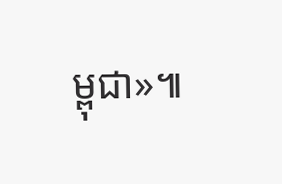ម្ពុជា»៕